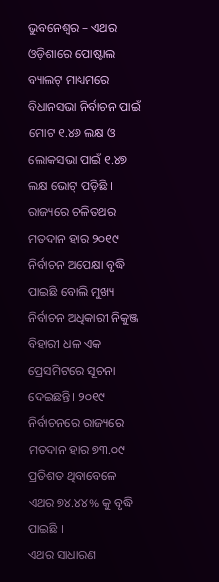ଭୁବନେଶ୍ୱର – ଏଥର ଓଡ଼ିଶାରେ ପୋଷ୍ଟାଲ ବ୍ୟାଲଟ୍ ମାଧ୍ୟମରେ ବିଧାନସଭା ନିର୍ବାଚନ ପାଇଁ ମୋଟ ୧.୪୬ ଲକ୍ଷ ଓ ଲୋକସଭା ପାଇଁ ୧.୪୭ ଲକ୍ଷ ଭୋଟ୍ ପଡ଼ିଛି । ରାଜ୍ୟରେ ଚଳିତଥର ମତଦାନ ହାର ୨୦୧୯ ନିର୍ବାଚନ ଅପେକ୍ଷା ବୃଦ୍ଧି ପାଇଛି ବୋଲି ମୁଖ୍ୟ ନିର୍ବାଚନ ଅଧିକାରୀ ନିକୁଞ୍ଜ ବିହାରୀ ଧଳ ଏକ ପ୍ରେସମିଟରେ ସୂଚନା ଦେଇଛନ୍ତି। ୨୦୧୯ ନିର୍ବାଚନରେ ରାଜ୍ୟରେ ମତଦାନ ହାର ୭୩.୦୯ ପ୍ରତିଶତ ଥିବାବେଳେ ଏଥର ୭୪.୪୪% କୁ ବୃଦ୍ଧି ପାଇଛି ।
ଏଥର ସାଧାରଣ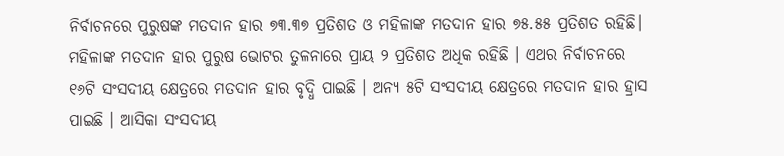ନିର୍ବାଚନରେ ପୁରୁଷଙ୍କ ମତଦାନ ହାର ୭୩.୩୭ ପ୍ରତିଶତ ଓ ମହିଳାଙ୍କ ମତଦାନ ହାର ୭୫.୫୫ ପ୍ରତିଶତ ରହିଛି। ମହିଳାଙ୍କ ମତଦାନ ହାର ପୁରୁଷ ଭୋଟର ତୁଳନାରେ ପ୍ରାୟ ୨ ପ୍ରତିଶତ ଅଧିକ ରହିଛି । ଏଥର ନିର୍ବାଚନରେ ୧୬ଟି ସଂସଦୀୟ କ୍ଷେତ୍ରରେ ମତଦାନ ହାର ବୃଦ୍ଧି ପାଇଛି । ଅନ୍ୟ ୫ଟି ସଂସଦୀୟ କ୍ଷେତ୍ରରେ ମତଦାନ ହାର ହ୍ରାସ ପାଇଛି । ଆସିକା ସଂସଦୀୟ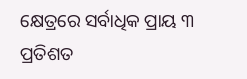କ୍ଷେତ୍ରରେ ସର୍ବାଧିକ ପ୍ରାୟ ୩ ପ୍ରତିଶତ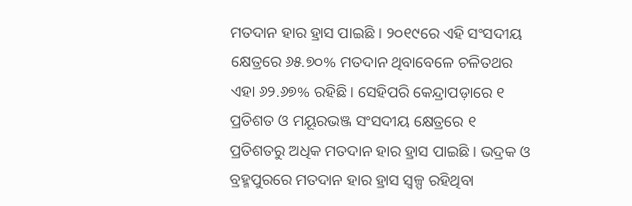ମତଦାନ ହାର ହ୍ରାସ ପାଇଛି । ୨୦୧୯ରେ ଏହି ସଂସଦୀୟ କ୍ଷେତ୍ରରେ ୬୫.୭୦% ମତଦାନ ଥିବାବେଳେ ଚଳିତଥର ଏହା ୬୨.୬୭% ରହିଛି । ସେହିପରି କେନ୍ଦ୍ରାପଡ଼ାରେ ୧ ପ୍ରତିଶତ ଓ ମୟୂରଭଞ୍ଜ ସଂସଦୀୟ କ୍ଷେତ୍ରରେ ୧ ପ୍ରତିଶତରୁ ଅଧିକ ମତଦାନ ହାର ହ୍ରାସ ପାଇଛି । ଭଦ୍ରକ ଓ ବ୍ରହ୍ମପୁରରେ ମତଦାନ ହାର ହ୍ରାସ ସ୍ୱଳ୍ପ ରହିଥିବା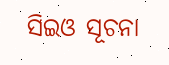ସିଇଓ ସୂଚନା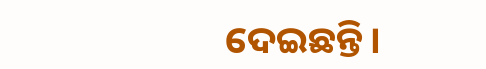ଦେଇଛନ୍ତି।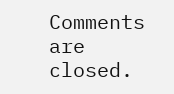Comments are closed.